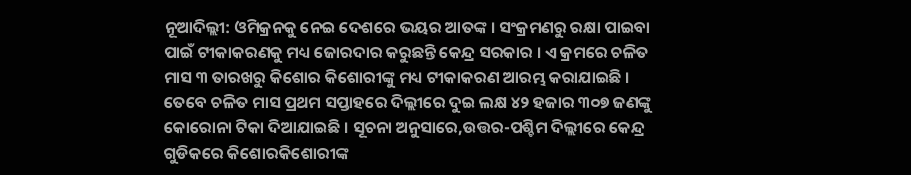ନୂଆଦିଲ୍ଲୀ: ଓମିକ୍ରନକୁ ନେଇ ଦେଶରେ ଭୟର ଆତଙ୍କ । ସଂକ୍ରମଣରୁ ରକ୍ଷା ପାଇବା ପାଇଁ ଟୀକାକରଣକୁ ମଧ୍ୟ ଜୋରଦାର କରୁଛନ୍ତି କେନ୍ଦ୍ର ସରକାର । ଏ କ୍ରମରେ ଚଳିତ ମାସ ୩ ତାରଖରୁ କିଶୋର କିଶୋରୀଙ୍କୁ ମଧ୍ୟ ଟୀକାକରଣ ଆରମ୍ଭ କରାଯାଇଛି । ତେବେ ଚଳିତ ମାସ ପ୍ରଥମ ସପ୍ତାହରେ ଦିଲ୍ଲୀରେ ଦୁଇ ଲକ୍ଷ ୪୨ ହଜାର ୩୦୭ ଜଣଙ୍କୁ କୋରୋନା ଟିକା ଦିଆଯାଇଛି । ସୂଚନା ଅନୁସାରେ,ଉତ୍ତର-ପଶ୍ଚିମ ଦିଲ୍ଲୀରେ କେନ୍ଦ୍ର ଗୁଡିକରେ କିଶୋରକିଶୋରୀଙ୍କ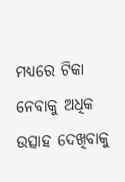ମଧ୍ୟରେ ଟିକା ନେବାକୁ ଅଧିକ ଉତ୍ସାହ ଦେଖିବାକୁ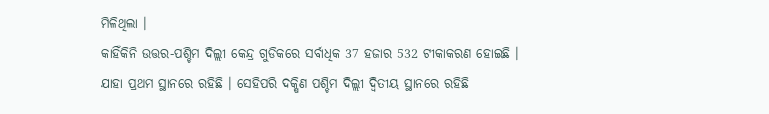ମିଳିଥିଲା ।
କାହିଁକିନି ଉତ୍ତର-ପଶ୍ଚିମ ଦିଲ୍ଲୀ କେନ୍ଦ୍ର ଗୁଡିକରେ ସର୍ବାଧିକ 37 ହଜାର 532 ଟୀକାକରଣ ହୋଇଛି । ଯାହା ପ୍ରଥମ ସ୍ଥାନରେ ରହିଛି । ସେହିପରି ଦକ୍ଷିଣ ପଶ୍ଚିମ ଦିଲ୍ଲୀ ଦ୍ୱିତୀୟ ସ୍ଥାନରେ ରହିଛି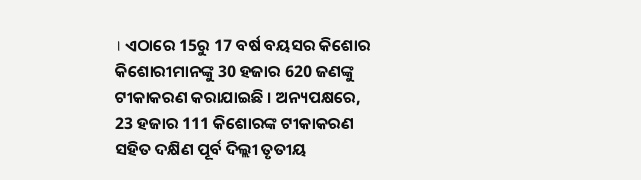। ଏଠାରେ 15ରୁ 17 ବର୍ଷ ବୟସର କିଶୋର କିଶୋରୀମାନଙ୍କୁ 30 ହଜାର 620 ଜଣଙ୍କୁ ଟୀକାକରଣ କରାଯାଇଛି । ଅନ୍ୟପକ୍ଷରେ, 23 ହଜାର 111 କିଶୋରଙ୍କ ଟୀକାକରଣ ସହିତ ଦକ୍ଷିଣ ପୂର୍ବ ଦିଲ୍ଲୀ ତୃତୀୟ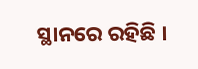ସ୍ଥାନରେ ରହିଛି ।